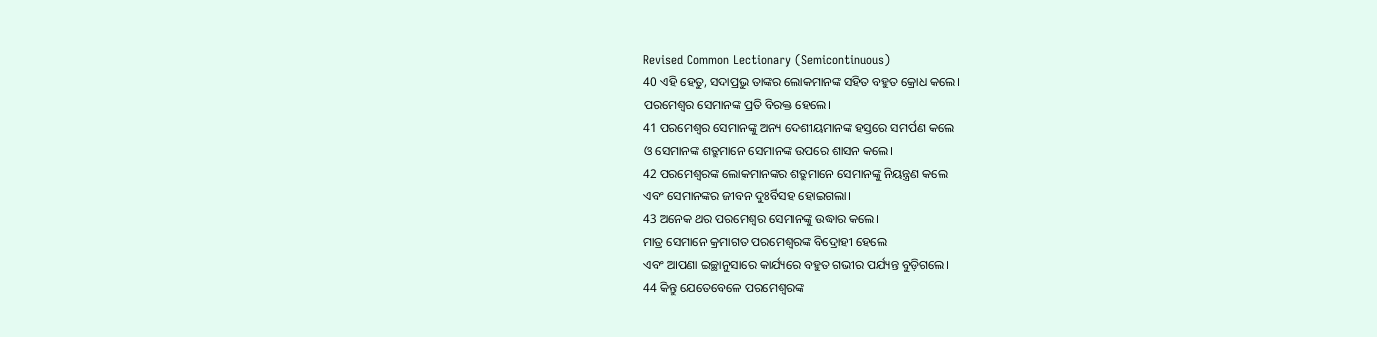Revised Common Lectionary (Semicontinuous)
40 ଏହି ହେତୁ, ସଦାପ୍ରଭୁ ତାଙ୍କର ଲୋକମାନଙ୍କ ସହିତ ବହୁତ କ୍ରୋଧ କଲେ।
ପରମେଶ୍ୱର ସେମାନଙ୍କ ପ୍ରତି ବିରକ୍ତ ହେଲେ।
41 ପରମେଶ୍ୱର ସେମାନଙ୍କୁ ଅନ୍ୟ ଦେଶୀୟମାନଙ୍କ ହସ୍ତରେ ସମର୍ପଣ କଲେ
ଓ ସେମାନଙ୍କ ଶତ୍ରୁମାନେ ସେମାନଙ୍କ ଉପରେ ଶାସନ କଲେ।
42 ପରମେଶ୍ୱରଙ୍କ ଲୋକମାନଙ୍କର ଶତ୍ରୁମାନେ ସେମାନଙ୍କୁ ନିୟନ୍ତ୍ରଣ କଲେ
ଏବଂ ସେମାନଙ୍କର ଜୀବନ ଦୁଃର୍ବିସହ ହୋଇଗଲା।
43 ଅନେକ ଥର ପରମେଶ୍ୱର ସେମାନଙ୍କୁ ଉଦ୍ଧାର କଲେ।
ମାତ୍ର ସେମାନେ କ୍ରମାଗତ ପରମେଶ୍ୱରଙ୍କ ବିଦ୍ରୋହୀ ହେଲେ
ଏବଂ ଆପଣା ଇଚ୍ଛାନୁସାରେ କାର୍ଯ୍ୟରେ ବହୁତ ଗଭୀର ପର୍ଯ୍ୟନ୍ତ ବୁଡ଼ିଗଲେ।
44 କିନ୍ତୁ ଯେତେବେଳେ ପରମେଶ୍ୱରଙ୍କ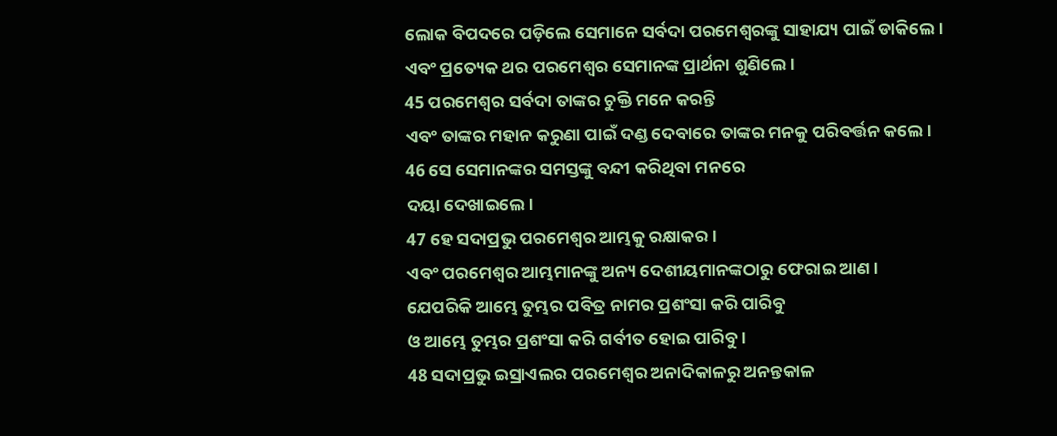ଲୋକ ବିପଦରେ ପଡ଼ିଲେ ସେମାନେ ସର୍ବଦା ପରମେଶ୍ୱରଙ୍କୁ ସାହାଯ୍ୟ ପାଇଁ ଡାକିଲେ।
ଏବଂ ପ୍ରତ୍ୟେକ ଥର ପରମେଶ୍ୱର ସେମାନଙ୍କ ପ୍ରାର୍ଥନା ଶୁଣିଲେ।
45 ପରମେଶ୍ୱର ସର୍ବଦା ତାଙ୍କର ଚୁକ୍ତି ମନେ କରନ୍ତି
ଏବଂ ତାଙ୍କର ମହାନ କରୁଣା ପାଇଁ ଦଣ୍ଡ ଦେବାରେ ତାଙ୍କର ମନକୁ ପରିବର୍ତ୍ତନ କଲେ।
46 ସେ ସେମାନଙ୍କର ସମସ୍ତଙ୍କୁ ବନ୍ଦୀ କରିଥିବା ମନରେ
ଦୟା ଦେଖାଇଲେ।
47 ହେ ସଦାପ୍ରଭୁ ପରମେଶ୍ୱର ଆମ୍ଭକୁ ରକ୍ଷାକର।
ଏବଂ ପରମେଶ୍ୱର ଆମ୍ଭମାନଙ୍କୁ ଅନ୍ୟ ଦେଶୀୟମାନଙ୍କଠାରୁ ଫେରାଇ ଆଣ।
ଯେପରିକି ଆମ୍ଭେ ତୁମ୍ଭର ପବିତ୍ର ନାମର ପ୍ରଶଂସା କରି ପାରିବୁ
ଓ ଆମ୍ଭେ ତୁମ୍ଭର ପ୍ରଶଂସା କରି ଗର୍ବୀତ ହୋଇ ପାରିବୁ।
48 ସଦାପ୍ରଭୁ ଇସ୍ରାଏଲର ପରମେଶ୍ୱର ଅନାଦିକାଳରୁ ଅନନ୍ତକାଳ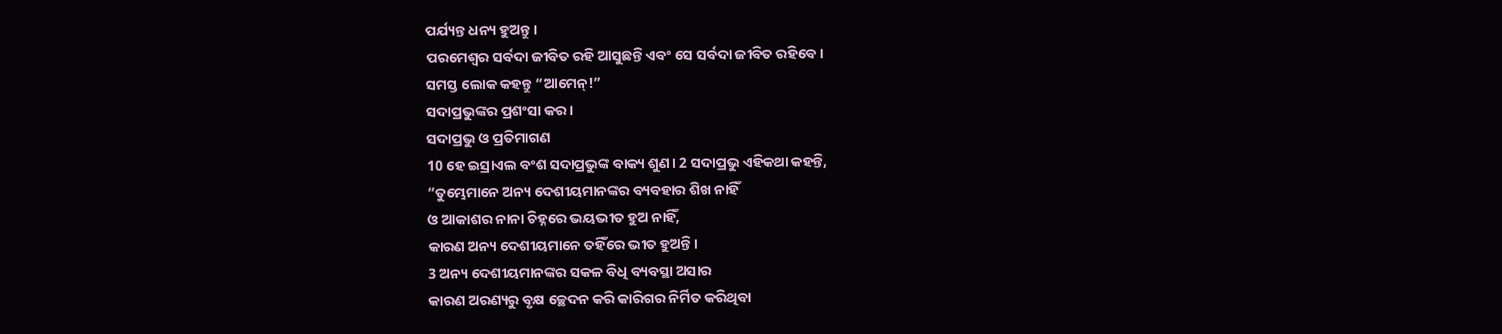ପର୍ଯ୍ୟନ୍ତ ଧନ୍ୟ ହୁଅନ୍ତୁ।
ପରମେଶ୍ୱର ସର୍ବଦା ଜୀବିତ ରହି ଆସୁଛନ୍ତି ଏବଂ ସେ ସର୍ବଦା ଜୀବିତ ରହିବେ।
ସମସ୍ତ ଲୋକ କହନ୍ତୁ “ଆମେନ୍!”
ସଦାପ୍ରଭୁଙ୍କର ପ୍ରଶଂସା କର।
ସଦାପ୍ରଭୁ ଓ ପ୍ରତିମାଗଣ
10 ହେ ଇସ୍ରାଏଲ ବଂଶ ସଦାପ୍ରଭୁଙ୍କ ବାକ୍ୟ ଶୁଣ। 2 ସଦାପ୍ରଭୁ ଏହିକଥା କହନ୍ତି,
“ତୁମ୍ଭେମାନେ ଅନ୍ୟ ଦେଶୀୟମାନଙ୍କର ବ୍ୟବହାର ଶିଖ ନାହିଁ
ଓ ଆକାଶର ନାନା ଚିହ୍ନରେ ଭୟଭୀତ ହୁଅ ନାହିଁ,
କାରଣ ଅନ୍ୟ ଦେଶୀୟମାନେ ତହିଁରେ ଭୀତ ହୁଅନ୍ତି।
3 ଅନ୍ୟ ଦେଶୀୟମାନଙ୍କର ସକଳ ବିଧି ବ୍ୟବସ୍ଥା ଅସାର
କାରଣ ଅରଣ୍ୟରୁ ବୃକ୍ଷ ଚ୍ଛେଦନ କରି କାରିଗର ନିର୍ମିତ କରିଥିବା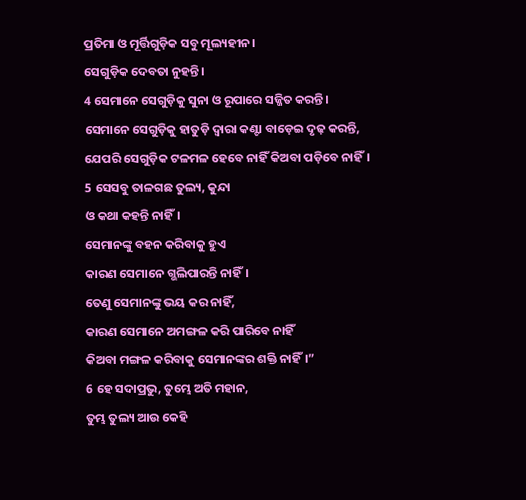ପ୍ରତିମା ଓ ମୂର୍ତ୍ତିଗୁଡ଼ିକ ସବୁ ମୂଲ୍ୟହୀନ।
ସେଗୁଡ଼ିକ ଦେବତା ନୁହନ୍ତି।
4 ସେମାନେ ସେଗୁଡ଼ିକୁ ସୁନା ଓ ରୂପାରେ ସଜ୍ଜିତ କରନ୍ତି।
ସେମାନେ ସେଗୁଡ଼ିକୁ ହାତୁଡ଼ି ଦ୍ୱାରା କଣ୍ଟା ବାଡ଼େଇ ଦୃଢ଼ କରନ୍ତି,
ଯେପରି ସେଗୁଡ଼ିକ ଟଳମଳ ହେବେ ନାହିଁ କିଅବା ପଡ଼ିବେ ନାହିଁ।
5 ସେସବୁ ତାଳଗଛ ତୁଲ୍ୟ, କୁନ୍ଦା
ଓ କଥା କହନ୍ତି ନାହିଁ।
ସେମାନଙ୍କୁ ବହନ କରିବାକୁ ହୁଏ
କାରଣ ସେମାନେ ଗ୍ଭଲିପାରନ୍ତି ନାହିଁ।
ତେଣୁ ସେମାନଙ୍କୁ ଭୟ କର ନାହିଁ,
କାରଣ ସେମାନେ ଅମଙ୍ଗଳ କରି ପାରିବେ ନାହିଁ
କିଅବା ମଙ୍ଗଳ କରିବାକୁ ସେମାନଙ୍କର ଶକ୍ତି ନାହିଁ।”
6 ହେ ସଦାପ୍ରଭୁ, ତୁମ୍ଭେ ଅତି ମହାନ,
ତୁମ୍ଭ ତୁଲ୍ୟ ଆଉ କେହି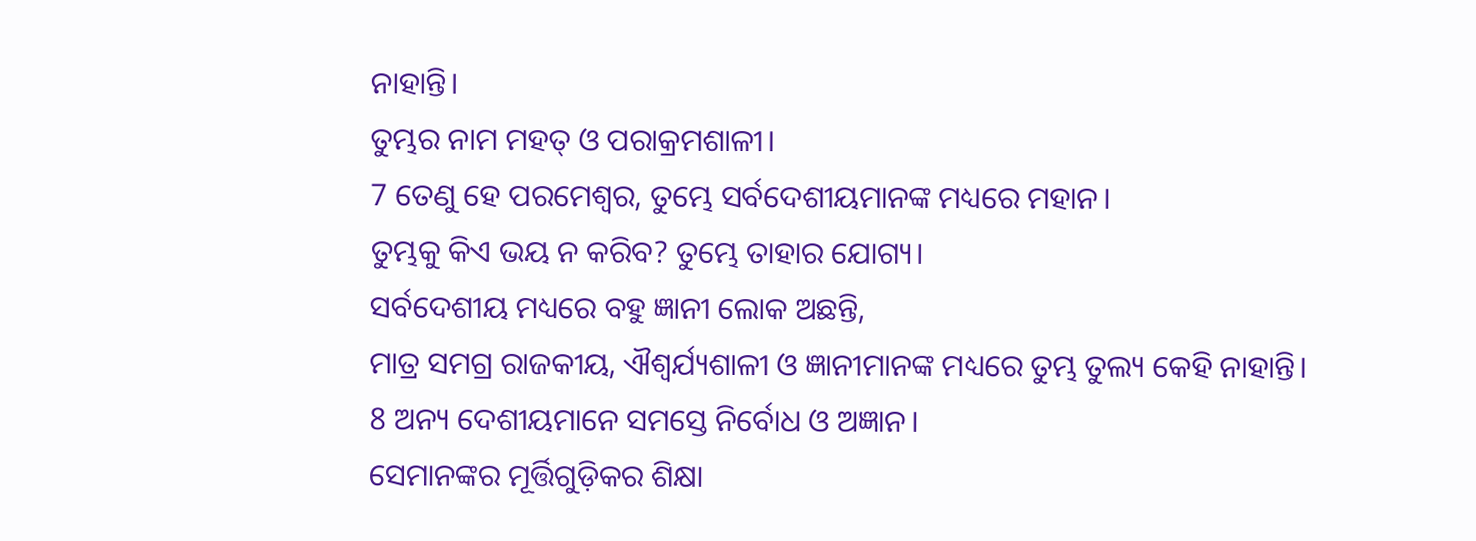ନାହାନ୍ତି।
ତୁମ୍ଭର ନାମ ମହତ୍ ଓ ପରାକ୍ରମଶାଳୀ।
7 ତେଣୁ ହେ ପରମେଶ୍ୱର, ତୁମ୍ଭେ ସର୍ବଦେଶୀୟମାନଙ୍କ ମଧ୍ୟରେ ମହାନ।
ତୁମ୍ଭକୁ କିଏ ଭୟ ନ କରିବ? ତୁମ୍ଭେ ତାହାର ଯୋଗ୍ୟ।
ସର୍ବଦେଶୀୟ ମଧ୍ୟରେ ବହୁ ଜ୍ଞାନୀ ଲୋକ ଅଛନ୍ତି,
ମାତ୍ର ସମଗ୍ର ରାଜକୀୟ, ଐଶ୍ୱର୍ଯ୍ୟଶାଳୀ ଓ ଜ୍ଞାନୀମାନଙ୍କ ମଧ୍ୟରେ ତୁମ୍ଭ ତୁଲ୍ୟ କେହି ନାହାନ୍ତି।
8 ଅନ୍ୟ ଦେଶୀୟମାନେ ସମସ୍ତେ ନିର୍ବୋଧ ଓ ଅଜ୍ଞାନ।
ସେମାନଙ୍କର ମୂର୍ତ୍ତିଗୁଡ଼ିକର ଶିକ୍ଷା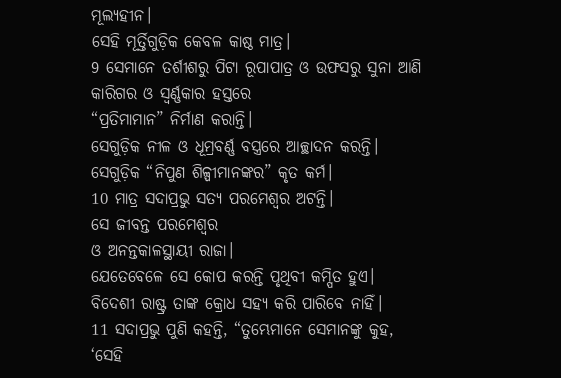ମୂଲ୍ୟହୀନ।
ସେହି ମୂର୍ତ୍ତିଗୁଡ଼ିକ କେବଳ କାଷ୍ଠ ମାତ୍ର।
9 ସେମାନେ ତର୍ଶୀଶରୁ ପିଟା ରୂପାପାତ୍ର ଓ ଉଫସରୁ ସୁନା ଆଣି
କାରିଗର ଓ ସ୍ୱର୍ଣ୍ଣକାର ହସ୍ତରେ
“ପ୍ରତିମାମାନ” ନିର୍ମାଣ କରାନ୍ତି।
ସେଗୁଡ଼ିକ ନୀଳ ଓ ଧୂମ୍ରବର୍ଣ୍ଣ ବସ୍ତ୍ରରେ ଆଚ୍ଛାଦନ କରନ୍ତି।
ସେଗୁଡ଼ିକ “ନିପୁଣ ଶିଳ୍ପୀମାନଙ୍କର” କୃତ କର୍ମ।
10 ମାତ୍ର ସଦାପ୍ରଭୁ ସତ୍ୟ ପରମେଶ୍ୱର ଅଟନ୍ତି।
ସେ ଜୀବନ୍ତ ପରମେଶ୍ୱର
ଓ ଅନନ୍ତକାଳସ୍ଥାୟୀ ରାଜା।
ଯେତେବେଳେ ସେ କୋପ କରନ୍ତି ପୃଥିବୀ କମ୍ପିତ ହୁଏ।
ବିଦେଶୀ ରାଷ୍ଟ୍ର ତାଙ୍କ କ୍ରୋଧ ସହ୍ୟ କରି ପାରିବେ ନାହିଁ।
11 ସଦାପ୍ରଭୁ ପୁଣି କହନ୍ତି, “ତୁମ୍ଭେମାନେ ସେମାନଙ୍କୁ କୁହ,
‘ସେହି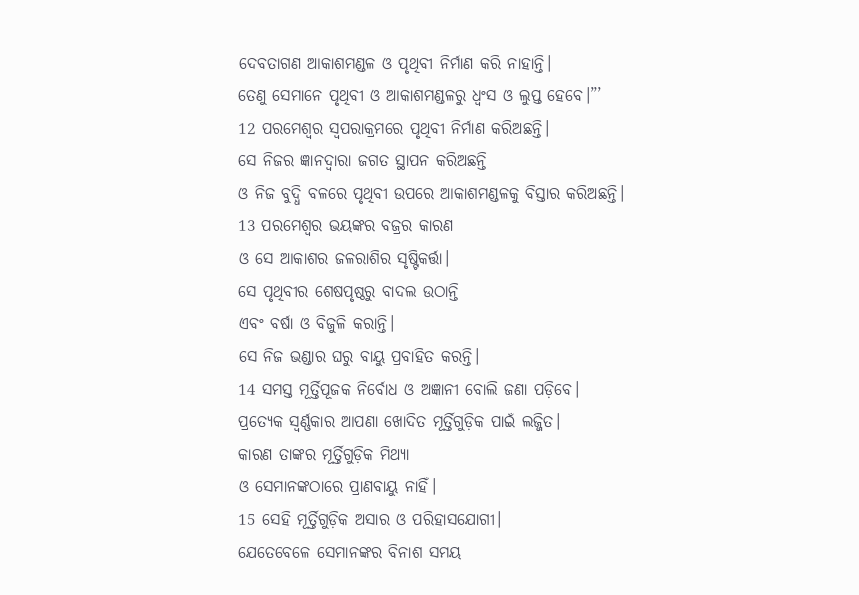ଦେବତାଗଣ ଆକାଶମଣ୍ଡଳ ଓ ପୃଥିବୀ ନିର୍ମାଣ କରି ନାହାନ୍ତି।
ତେଣୁ ସେମାନେ ପୃଥିବୀ ଓ ଆକାଶମଣ୍ଡଳରୁ ଧ୍ୱଂସ ଓ ଲୁପ୍ତ ହେବେ।”’
12 ପରମେଶ୍ୱର ସ୍ୱପରାକ୍ରମରେ ପୃଥିବୀ ନିର୍ମାଣ କରିଅଛନ୍ତି।
ସେ ନିଜର ଜ୍ଞାନଦ୍ୱାରା ଜଗତ ସ୍ଥାପନ କରିଅଛନ୍ତି
ଓ ନିଜ ବୁଦ୍ଧି ବଳରେ ପୃଥିବୀ ଉପରେ ଆକାଶମଣ୍ଡଳକୁ ବିସ୍ତାର କରିଅଛନ୍ତି।
13 ପରମେଶ୍ୱର ଭୟଙ୍କର ବଜ୍ରର କାରଣ
ଓ ସେ ଆକାଶର ଜଳରାଶିର ସୃଷ୍ଟିକର୍ତ୍ତା।
ସେ ପୃଥିବୀର ଶେଷପୃଷ୍ଠରୁ ବାଦଲ ଉଠାନ୍ତି
ଏବଂ ବର୍ଷା ଓ ବିଜୁଳି କରାନ୍ତି।
ସେ ନିଜ ଭଣ୍ଡାର ଘରୁ ବାୟୁ ପ୍ରବାହିତ କରନ୍ତି।
14 ସମସ୍ତ ମୂର୍ତ୍ତିପୂଜକ ନିର୍ବୋଧ ଓ ଅଜ୍ଞାନୀ ବୋଲି ଜଣା ପଡ଼ିବେ।
ପ୍ରତ୍ୟେକ ସ୍ୱର୍ଣ୍ଣକାର ଆପଣା ଖୋଦିତ ମୂର୍ତ୍ତିଗୁଡ଼ିକ ପାଇଁ ଲଜ୍ଜିତ।
କାରଣ ତାଙ୍କର ମୂର୍ତ୍ତିଗୁଡ଼ିକ ମିଥ୍ୟା
ଓ ସେମାନଙ୍କଠାରେ ପ୍ରାଣବାୟୁ ନାହିଁ।
15 ସେହି ମୂର୍ତ୍ତିଗୁଡ଼ିକ ଅସାର ଓ ପରିହାସଯୋଗୀ।
ଯେତେବେଳେ ସେମାନଙ୍କର ବିନାଶ ସମୟ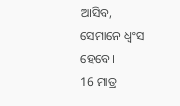ଆସିବ,
ସେମାନେ ଧ୍ୱଂସ ହେବେ।
16 ମାତ୍ର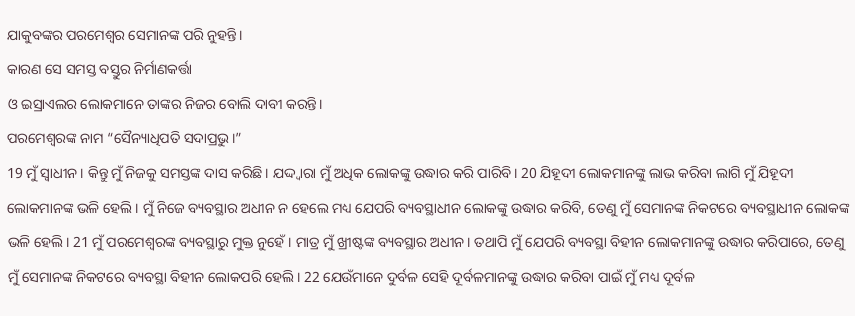ଯାକୁବଙ୍କର ପରମେଶ୍ୱର ସେମାନଙ୍କ ପରି ନୁହନ୍ତି।
କାରଣ ସେ ସମସ୍ତ ବସ୍ତୁର ନିର୍ମାଣକର୍ତ୍ତା
ଓ ଇସ୍ରାଏଲର ଲୋକମାନେ ତାଙ୍କର ନିଜର ବୋଲି ଦାବୀ କରନ୍ତି।
ପରମେଶ୍ୱରଙ୍କ ନାମ “ସୈନ୍ୟାଧିପତି ସଦାପ୍ରଭୁ।”
19 ମୁଁ ସ୍ୱାଧୀନ। କିନ୍ତୁ ମୁଁ ନିଜକୁ ସମସ୍ତଙ୍କ ଦାସ କରିଛି। ଯଦ୍ଦ୍ୱାରା ମୁଁ ଅଧିକ ଲୋକଙ୍କୁ ଉଦ୍ଧାର କରି ପାରିବି। 20 ଯିହୂଦୀ ଲୋକମାନଙ୍କୁ ଲାଭ କରିବା ଲାଗି ମୁଁ ଯିହୂଦୀ ଲୋକମାନଙ୍କ ଭଳି ହେଲି। ମୁଁ ନିଜେ ବ୍ୟବସ୍ଥାର ଅଧୀନ ନ ହେଲେ ମଧ୍ୟ ଯେପରି ବ୍ୟବସ୍ଥାଧୀନ ଲୋକଙ୍କୁ ଉଦ୍ଧାର କରିବି, ତେଣୁ ମୁଁ ସେମାନଙ୍କ ନିକଟରେ ବ୍ୟବସ୍ଥାଧୀନ ଲୋକଙ୍କ ଭଳି ହେଲି। 21 ମୁଁ ପରମେଶ୍ୱରଙ୍କ ବ୍ୟବସ୍ଥାରୁ ମୁକ୍ତ ନୁହେଁ। ମାତ୍ର ମୁଁ ଖ୍ରୀଷ୍ଟଙ୍କ ବ୍ୟବସ୍ଥାର ଅଧୀନ। ତଥାପି ମୁଁ ଯେପରି ବ୍ୟବସ୍ଥା ବିହୀନ ଲୋକମାନଙ୍କୁ ଉଦ୍ଧାର କରିପାରେ, ତେଣୁ ମୁଁ ସେମାନଙ୍କ ନିକଟରେ ବ୍ୟବସ୍ଥା ବିହୀନ ଲୋକପରି ହେଲି। 22 ଯେଉଁମାନେ ଦୁର୍ବଳ ସେହି ଦୂର୍ବଳମାନଙ୍କୁ ଉଦ୍ଧାର କରିବା ପାଇଁ ମୁଁ ମଧ୍ୟ ଦୂର୍ବଳ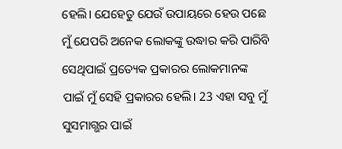ହେଲି। ଯେହେତୁ ଯେଉଁ ଉପାୟରେ ହେଉ ପଛେ ମୁଁ ଯେପରି ଅନେକ ଲୋକଙ୍କୁ ଉଦ୍ଧାର କରି ପାରିବି ସେଥିପାଇଁ ପ୍ରତ୍ୟେକ ପ୍ରକାରର ଲୋକମାନଙ୍କ ପାଇଁ ମୁଁ ସେହି ପ୍ରକାରର ହେଲି। 23 ଏହା ସବୁ ମୁଁ ସୁସମାଗ୍ଭର ପାଇଁ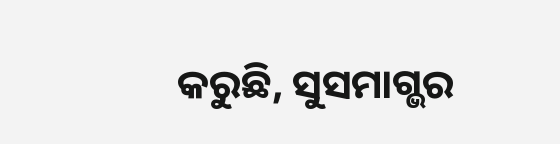କରୁଛି, ସୁସମାଗ୍ଭର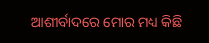ଆଶୀର୍ବାଦରେ ମୋର ମଧ୍ୟ କିଛି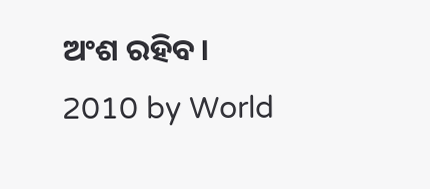ଅଂଶ ରହିବ।
2010 by World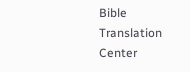Bible Translation Center